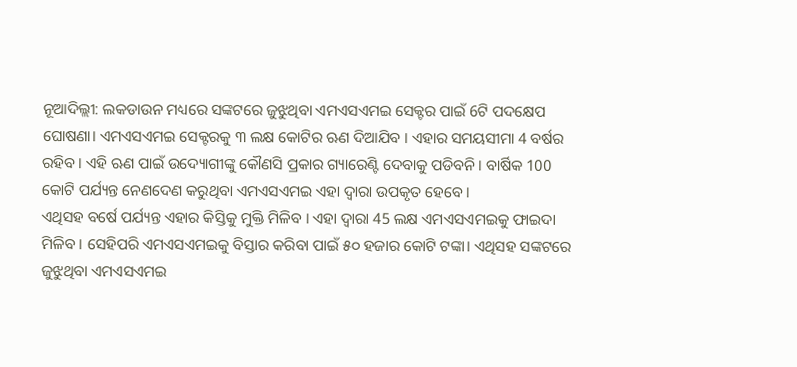ନୂଆଦିଲ୍ଲୀ: ଲକଡାଉନ ମଧ୍ୟରେ ସଙ୍କଟରେ ଜୁଝୁଥିବା ଏମଏସଏମଇ ସେକ୍ଟର ପାଇଁ 6ଟି ପଦକ୍ଷେପ ଘୋଷଣା। ଏମଏସଏମଇ ସେକ୍ଟରକୁ ୩ ଲକ୍ଷ କୋଟିର ଋଣ ଦିଆଯିବ । ଏହାର ସମୟସୀମା 4 ବର୍ଷର ରହିବ । ଏହି ଋଣ ପାଇଁ ଉଦ୍ୟୋଗୀଙ୍କୁ କୌଣସି ପ୍ରକାର ଗ୍ୟାରେଣ୍ଟି ଦେବାକୁ ପଡିବନି । ବାର୍ଷିକ 100 କୋଟି ପର୍ଯ୍ୟନ୍ତ ନେଣଦେଣ କରୁଥିବା ଏମଏସଏମଇ ଏହା ଦ୍ବାରା ଉପକୃତ ହେବେ ।
ଏଥିସହ ବର୍ଷେ ପର୍ଯ୍ୟନ୍ତ ଏହାର କିସ୍ତିକୁ ମୁକ୍ତି ମିଳିବ । ଏହା ଦ୍ବାରା 45 ଲକ୍ଷ ଏମଏସଏମଇକୁ ଫାଇଦା ମିଳିବ । ସେହିପରି ଏମଏସଏମଇକୁ ବିସ୍ତାର କରିବା ପାଇଁ ୫୦ ହଜାର କୋଟି ଟଙ୍କା। ଏଥିସହ ସଙ୍କଟରେ ଜୁଝୁଥିବା ଏମଏସଏମଇ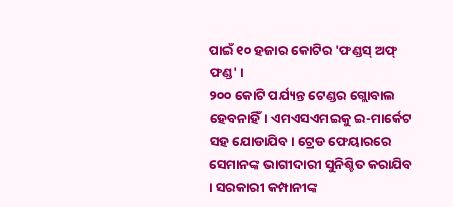ପାଇଁ ୧୦ ହଜାର କୋଟିର 'ଫଣ୍ଡସ୍ ଅଫ୍ ଫଣ୍ଡ' ।
୨୦୦ କୋଟି ପର୍ଯ୍ୟନ୍ତ ଟେଣ୍ଡର ଗ୍ଲୋବାଲ ହେବନାହିଁ। ଏମଏସଏମଇକୁ ଇ-ମାର୍କେଟ ସହ ଯୋଡାଯିବ। ଟ୍ରେଡ ଫେୟାରରେ ସେମାନଙ୍କ ଭାଗୀଦାରୀ ସୁନିଶ୍ଚିତ କରାଯିବ । ସରକାରୀ କମ୍ପାନୀଙ୍କ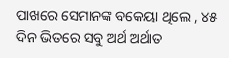ପାଖରେ ସେମାନଙ୍କ ବକେୟା ଥିଲେ , ୪୫ ଦିନ ଭିତରେ ସବୁ ଅର୍ଥ ଅର୍ଥାତ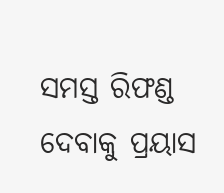ସମସ୍ତ ରିଫଣ୍ଡ ଦେବାକୁ ପ୍ରୟାସ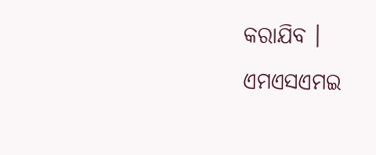କରାଯିବ ।
ଏମଏସଏମଇ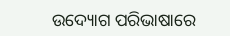ଉଦ୍ୟୋଗ ପରିଭାଷାରେ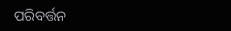ପରିବର୍ତ୍ତନ